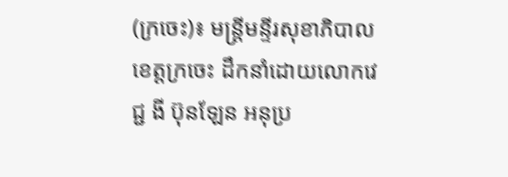(ក្រចេះ)៖ មន្រ្តីមន្ទីរសុខាភិបាលខេត្តក្រចេះ ដឹកនាំដោយលោកវេជ្ជ ងី ប៊ុនឡែន អនុប្រ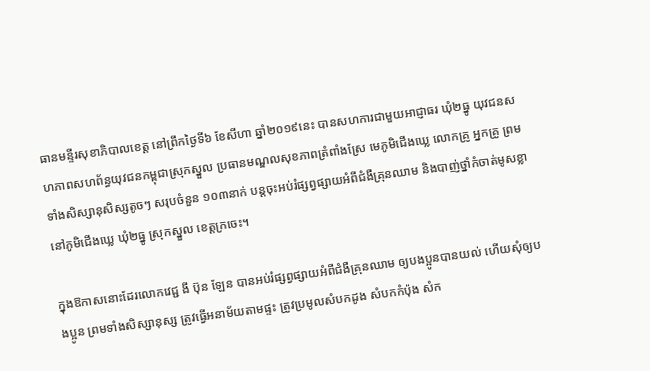ធានមន្ទីរសុខាភិបាលខេត្ត នៅព្រឹកថ្ងៃទី៦ ខែសីហា ឆ្នាំ២០១៩នេះ បានសហការជាមួយអាជ្ញាធរ ឃុំ២ធ្នូ យុវជនសហភាពសហព័ន្ធយុវជនកម្ពុជាស្រុកស្នួល ប្រធានមណ្ឌលសុខភាពត្រំពាំងស្រែ មេភូមិជើងឃ្លេ លោកគ្រូ អ្នកគ្រូ ព្រមទាំងសិស្សានុសិស្សតូចៗ សរុបចំនួន ១០៣នាក់ បន្តចុះអប់រំផ្សព្វផ្សាយអំពីជំងឺគ្រុនឈាម និងបាញ់ថ្នាំកំចាត់មូសខ្លា នៅភូមិជើងឃ្លេ ឃុំ២ធ្នូ ស្រុកស្នួល ខេត្តក្រចេះ។

ក្នុងឱកាសនោះដែរលោកវេជ្ជ ងី ប៊ុន ឡែន បានអប់រំផ្សព្វផ្សាយអំពីជំងឺគ្រុនឈាម ឲ្យបងប្អូនបានយល់ ហើយសុំឲ្យបងប្អូន ព្រមទាំងសិស្សានុស្ស ត្រូវធ្វើអនាម័យតាមផ្ទះ ត្រូវប្រមូលសំបកដូង សំបកកំប៉ុង សំក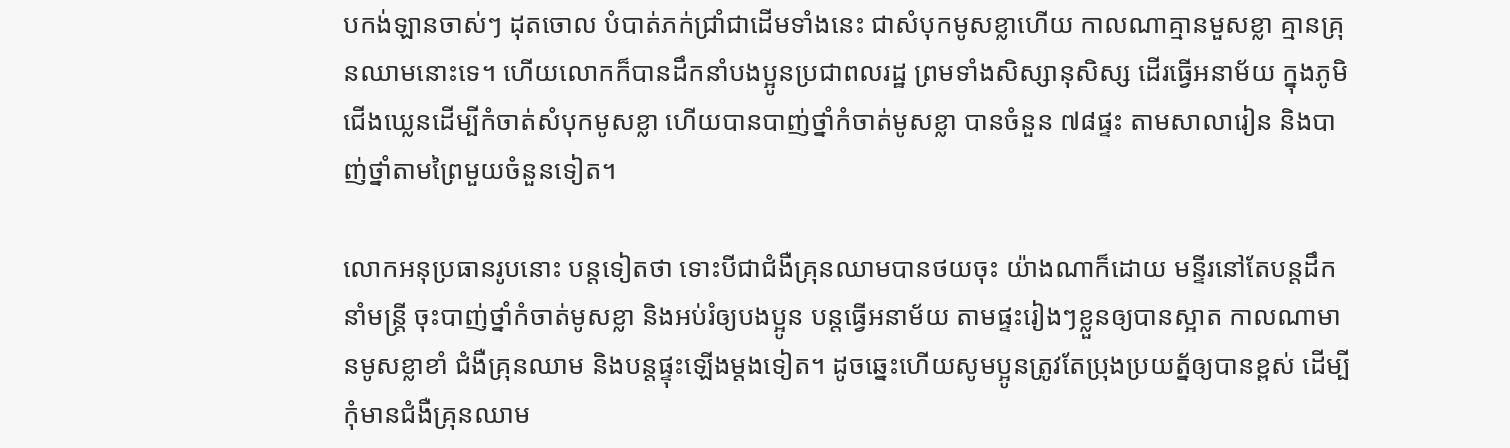បកង់ឡានចាស់ៗ ដុតចោល បំបាត់ភក់ជ្រាំជាដើមទាំងនេះ ជាសំបុកមូសខ្លាហើយ កាលណាគ្មានមួសខ្លា គ្មានគ្រុនឈាមនោះទេ។ ហើយលោកក៏បានដឹកនាំបងប្អូនប្រជាពលរដ្ឋ ព្រមទាំងសិស្សានុសិស្ស ដើរធ្វើអនាម័យ ក្នុងភូមិជើងឃ្លេនដើម្បីកំចាត់សំបុកមូសខ្លា ហើយបានបាញ់ថ្នាំកំចាត់មូសខ្លា បានចំនួន ៧៨ផ្ទះ តាមសាលារៀន និងបាញ់ថ្នាំតាមព្រៃមួយចំនួនទៀត។

លោកអនុប្រធានរូបនោះ បន្តទៀតថា ទោះបីជាជំងឺគ្រុនឈាមបានថយចុះ យ៉ាងណាក៏ដោយ មន្ទីរនៅតែបន្តដឹកនាំមន្រ្តី ចុះបាញ់ថ្នាំកំចាត់មូសខ្លា និងអប់រំឲ្យបងប្អូន បន្តធ្វើអនាម័យ តាមផ្ទះរៀងៗខ្លួនឲ្យបានស្អាត កាលណាមានមូសខ្លាខាំ ជំងឺគ្រុនឈាម និងបន្តផ្ទុះឡើងម្ដងទៀត។ ដូចឆ្នេះហើយសូមប្អូនត្រូវតែប្រុងប្រយត្ន័ឲ្យបានខ្ពស់ ដើម្បីកុំមានជំងឺគ្រុនឈាម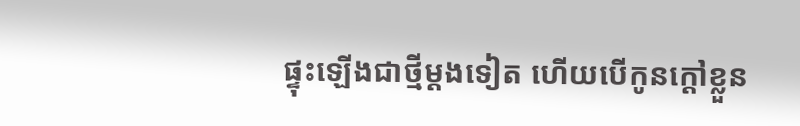ផ្ទុះឡើងជាថ្មីម្ដងទៀត ហើយបើកូនក្ដៅខ្លួន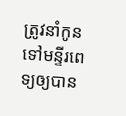ត្រូវនាំកូនទៅមន្ទីរពេទ្យឲ្យបាន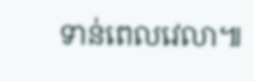ទាន់ពេលវេលា៕